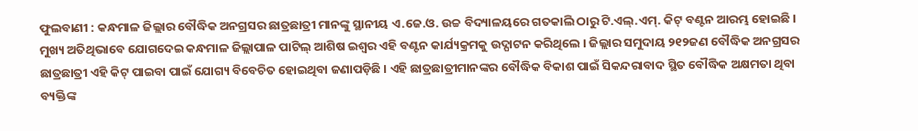ଫୁଲବାଣୀ : କନ୍ଧମାଳ ଜିଲ୍ଲାର ବୌଦ୍ଧିକ ଅନଗ୍ରସର ଛାତ୍ରଛାତ୍ରୀ ମାନଙ୍କୁ ସ୍ଥାନୀୟ ଏ.ଜେ.ଓ. ଉଚ୍ଚ ବିଦ୍ୟାଳୟରେ ଗତକାଲି ଠାରୁ ଟି.ଏଲ୍.ଏମ୍. କିଟ୍ ବଣ୍ଟନ ଆରମ୍ଭ ହୋଇଛି । ମୁଖ୍ୟ ଅତିଥିଭାବେ ଯୋଗଦେଇ କନ୍ଧମାଳ ଜିଲ୍ଲାପାଳ ପାଟିଲ୍ ଆଶିଷ ଇଶ୍ୱର ଏହି ବଣ୍ଟନ କାର୍ଯ୍ୟକ୍ରମକୁ ଉଦ୍ଘାଟନ କରିଥିଲେ । ଜିଲ୍ଲାର ସମୁଦାୟ ୨୧୨ଜଣ ବୌଦ୍ଧିକ ଅନଗ୍ରସର ଛାତ୍ରଛାତ୍ରୀ ଏହି କିଟ୍ ପାଇବା ପାଇଁ ଯୋଗ୍ୟ ବିବେଚିତ ହୋଇଥିବା ଜଣାପଡ଼ିଛି । ଏହି ଛାତ୍ରଛାତ୍ରୀମାନଙ୍କର ବୌଦ୍ଧିକ ବିକାଶ ପାଇଁ ସିକନ୍ଦରାବାଦ ସ୍ଥିତ ବୌଦ୍ଧିକ ଅକ୍ଷମତା ଥିବା ବ୍ୟକ୍ତିଙ୍କ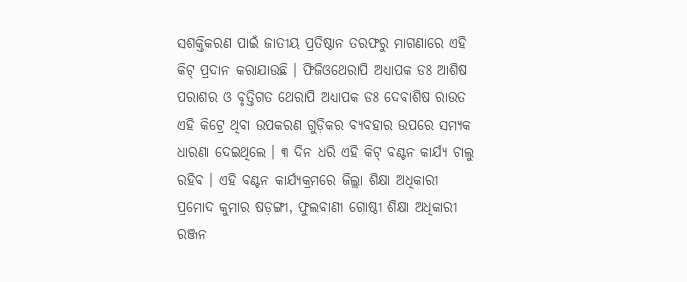ସଶକ୍ତିକରଣ ପାଇଁ ଜାତୀୟ ପ୍ରତିଷ୍ଠାନ ତରଫରୁ ମାଗଣାରେ ଏହି କିଟ୍ ପ୍ରଦାନ କରାଯାଉଛି । ଫିଜିଓଥେରାପି ଅଧ୍ୟାପକ ଡଃ ଆଶିଷ ପରାଶର ଓ ବୃତ୍ତିଗତ ଥେରାପି ଅଧ୍ୟାପକ ଡଃ ଦେବାଶିଷ ରାଉତ ଏହି କିଟ୍ରେ ଥିବା ଉପକରଣ ଗୁଡ଼ିକର ବ୍ୟବହାର ଉପରେ ସମ୍ୟକ ଧାରଣା ଦେଇଥିଲେ । ୩ ଦିନ ଧରି ଏହି କିଟ୍ ବଣ୍ଟନ କାର୍ଯ୍ୟ ଚାଲୁ ରହିବ । ଏହି ବଣ୍ଟନ କାର୍ଯ୍ୟକ୍ରମରେ ଜିଲ୍ଲା ଶିକ୍ଷା ଅଧିକାରୀ ପ୍ରମୋଦ କୁମାର ଷଡ଼ଙ୍ଗୀ, ଫୁଲବାଣୀ ଗୋଷ୍ଠୀ ଶିକ୍ଷା ଅଧିକାରୀ ରଞ୍ଜନ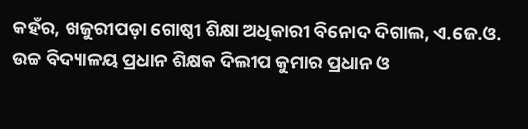କହଁର, ଖଜୁରୀପଡ଼ା ଗୋଷ୍ଠୀ ଶିକ୍ଷା ଅଧିକାରୀ ବିନୋଦ ଦିଗାଲ, ଏ.ଜେ.ଓ. ଉଚ୍ଚ ବିଦ୍ୟାଳୟ ପ୍ରଧାନ ଶିକ୍ଷକ ଦିଲୀପ କୁମାର ପ୍ରଧାନ ଓ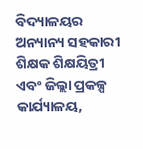ବିଦ୍ୟାଳୟର ଅନ୍ୟାନ୍ୟ ସହକାରୀ ଶିକ୍ଷକ ଶିକ୍ଷୟିତ୍ରୀ ଏବଂ ଜିଲ୍ଲା ପ୍ରକଳ୍ପ କାର୍ଯ୍ୟାଳୟ,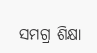ସମଗ୍ର ଶିକ୍ଷା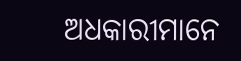ଅଧକାରୀମାନେ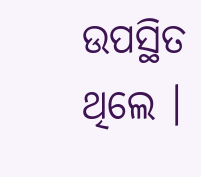ଉପସ୍ଥିତ ଥିଲେ ।